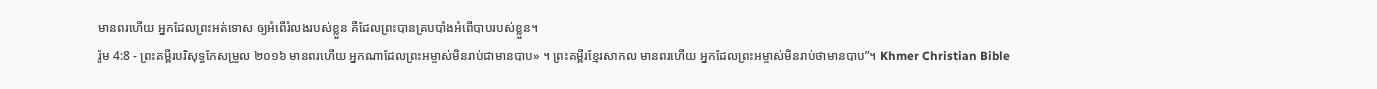មានពរហើយ អ្នកដែលព្រះអត់ទោស ឲ្យអំពើរំលងរបស់ខ្លួន គឺដែលព្រះបានគ្របបាំងអំពើបាបរបស់ខ្លួន។
រ៉ូម 4:8 - ព្រះគម្ពីរបរិសុទ្ធកែសម្រួល ២០១៦ មានពរហើយ អ្នកណាដែលព្រះអម្ចាស់មិនរាប់ជាមានបាប» ។ ព្រះគម្ពីរខ្មែរសាកល មានពរហើយ អ្នកដែលព្រះអម្ចាស់មិនរាប់ថាមានបាប”។ Khmer Christian Bible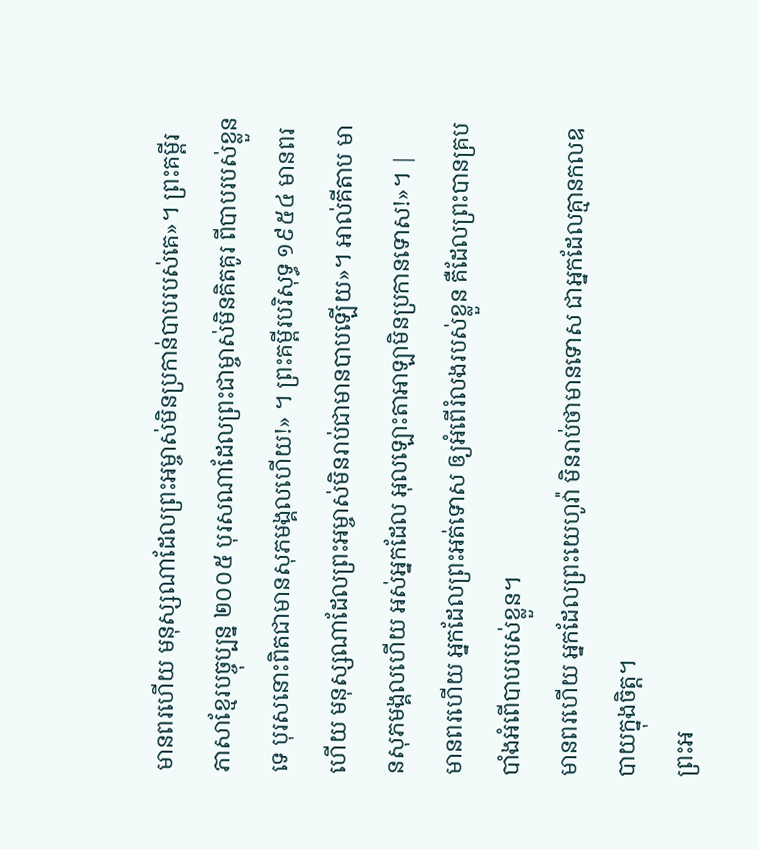មានពរហើយ មនុស្សណាដែលព្រះអម្ចាស់មិនប្រកាន់បាបរបស់គេ»។ ព្រះគម្ពីរភាសាខ្មែរបច្ចុប្បន្ន ២០០៥ បុរសណាដែលព្រះជាម្ចាស់មិនគិតគូរ ពីបាបរបស់ខ្លួនទេ បុរសនោះពិតជាមានសុភមង្គលហើយ!» ។ ព្រះគម្ពីរបរិសុទ្ធ ១៩៥៤ មានពរហើយ មនុស្សណាដែលព្រះអម្ចាស់មិនរាប់ជាមានបាបឡើយ»។ អាល់គីតាប មានសុភមង្គលហើយ អស់អ្នកដែល អុលឡោះតាអាឡាមិនប្រកានទោស!»។ |
មានពរហើយ អ្នកដែលព្រះអត់ទោស ឲ្យអំពើរំលងរបស់ខ្លួន គឺដែលព្រះបានគ្របបាំងអំពើបាបរបស់ខ្លួន។
មានពរហើយ អ្នកដែលព្រះយេហូវ៉ា មិនរាប់ថាមានទោស ជាអ្នកដែលគ្មានកលឧបាយក្នុងចិត្ត។
ព្រះអ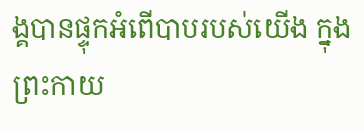ង្គបានផ្ទុកអំពើបាបរបស់យើង ក្នុងព្រះកាយ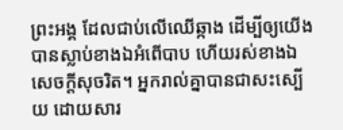ព្រះអង្គ ដែលជាប់លើឈើឆ្កាង ដើម្បីឲ្យយើងបានស្លាប់ខាងឯអំពើបាប ហើយរស់ខាងឯសេចក្តីសុចរិត។ អ្នករាល់គ្នាបានជាសះស្បើយ ដោយសារ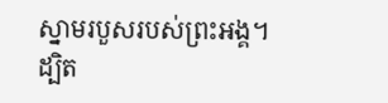ស្នាមរបួសរបស់ព្រះអង្គ។
ដ្បិត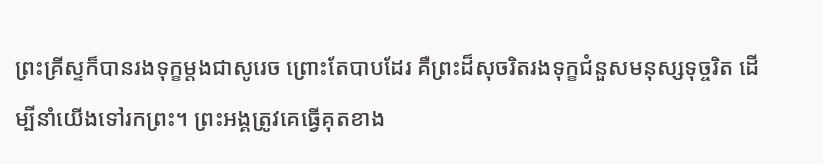ព្រះគ្រីស្ទក៏បានរងទុក្ខម្តងជាសូរេច ព្រោះតែបាបដែរ គឺព្រះដ៏សុចរិតរងទុក្ខជំនួសមនុស្សទុច្ចរិត ដើម្បីនាំយើងទៅរកព្រះ។ ព្រះអង្គត្រូវគេធ្វើគុតខាង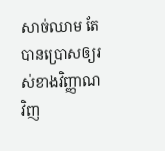សាច់ឈាម តែបានប្រោសឲ្យរស់ខាងវិញ្ញាណវិញ